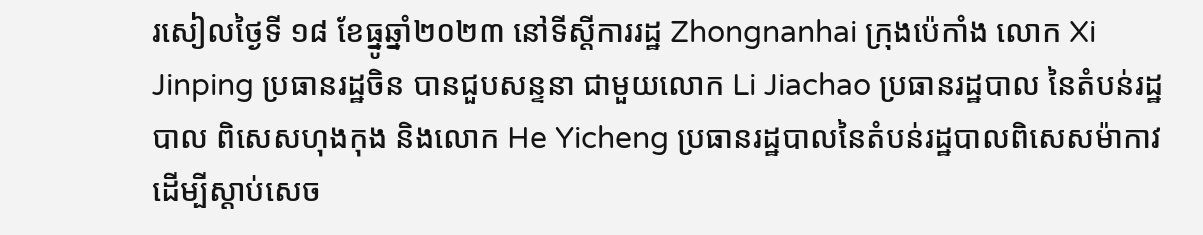រសៀលថ្ងៃទី ១៨ ខែធ្នូឆ្នាំ២០២៣ នៅទីស្តីការរដ្ឋ Zhongnanhai ក្រុងប៉េកាំង លោក Xi Jinping ប្រធានរដ្ឋចិន បានជួបសន្ទនា ជាមួយលោក Li Jiachao ប្រធានរដ្ឋបាល នៃតំបន់រដ្ឋបាល ពិសេសហុងកុង និងលោក He Yicheng ប្រធានរដ្ឋបាលនៃតំបន់រដ្ឋបាលពិសេសម៉ាកាវ ដើម្បីស្តាប់សេច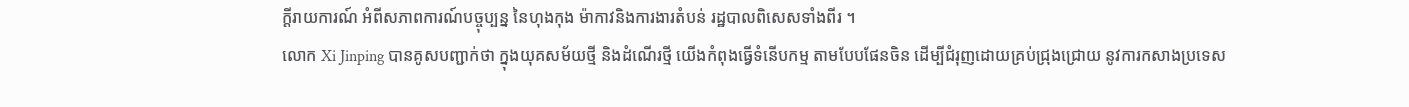ក្តីរាយការណ៍ អំពីសភាពការណ៍បច្ចុប្បន្ន នៃហុងកុង ម៉ាកាវនិងការងារតំបន់ រដ្ឋបាលពិសេសទាំងពីរ ។
លោក Xi Jinping បានគូសបញ្ជាក់ថា ក្នុងយុគសម័យថ្មី និងដំណើរថ្មី យើងកំពុងធ្វើទំនើបកម្ម តាមបែបផែនចិន ដើម្បីជំរុញដោយគ្រប់ជ្រុងជ្រោយ នូវការកសាងប្រទេស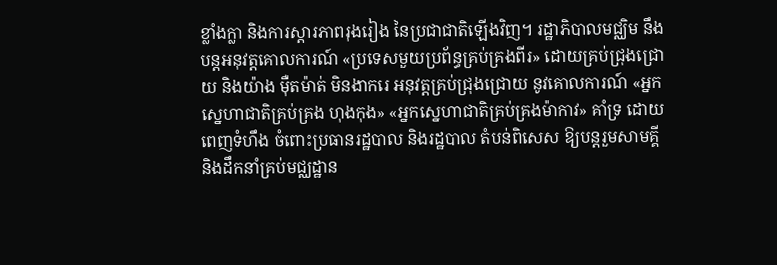ខ្លាំងក្លា និងការស្តារភាពរុងរៀង នៃប្រជាជាតិឡើងវិញ។ រដ្ឋាភិបាលមជ្ឈិម នឹង បន្តអនុវត្តគោលការណ៍ «ប្រទេសមួយប្រព័ន្ធគ្រប់គ្រងពីរ» ដោយគ្រប់ជ្រុងជ្រោយ និងយ៉ាង ម៉ឺតម៉ាត់ មិនងាករេ អនុវត្តគ្រប់ជ្រុងជ្រោយ នូវគោលការណ៍ «អ្នកស្នេហាជាតិគ្រប់គ្រង ហុងកុង» «អ្នកស្នេហាជាតិគ្រប់គ្រងម៉ាកាវ» គាំទ្រ ដោយពេញទំហឹង ចំពោះប្រធានរដ្ឋបាល និងរដ្ឋបាល តំបន់ពិសេស ឱ្យបន្តរួមសាមគ្គី និងដឹកនាំគ្រប់មជ្ឈដ្ឋាន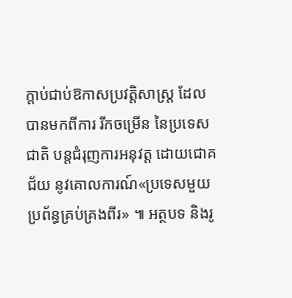ក្តាប់ជាប់ឱកាសប្រវត្តិសាស្ត្រ ដែលបានមកពីការ រីកចម្រើន នៃប្រទេសជាតិ បន្តជំរុញការអនុវត្ត ដោយជោគជ័យ នូវគោលការណ៍«ប្រទេសមួយប្រព័ន្ធគ្រប់គ្រងពីរ» ៕ អត្ថបទ និងរូ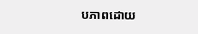បភាពដោយ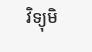វិទ្យុមិ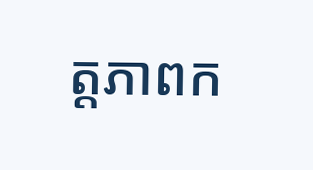ត្តភាពក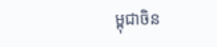ម្ពុជាចិន